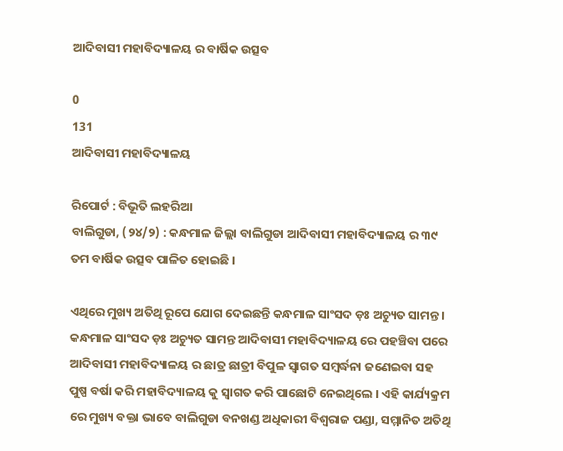ଆଦିବାସୀ ମହାବିଦ୍ୟାଳୟ ର ବାର୍ଷିକ ଉତ୍ସବ

0
131
ଆଦିବାସୀ ମହାବିଦ୍ୟାଳୟ

ରିପୋର୍ଟ : ବିଭୂତି ଲହରିଆ
ବାଲିଗୁଡା, (୨୪/୨) : କନ୍ଧମାଳ ଜିଲ୍ଲା ବାଲିଗୁଡା ଆଦିବାସୀ ମହାବିଦ୍ୟାଳୟ ର ୩୯ ତମ ବାର୍ଷିକ ଉତ୍ସବ ପାଳିତ ହୋଇଛି ।

ଏଥିରେ ମୁଖ୍ୟ ଅତିଥି ରୂପେ ଯୋଗ ଦେଇଛନ୍ତି କନ୍ଧମାଳ ସାଂସଦ ଡ଼ଃ ଅଚ୍ୟୁତ ସାମନ୍ତ । କନ୍ଧମାଳ ସାଂସଦ ଡ଼ଃ ଅଚ୍ୟୁତ ସାମନ୍ତ ଆଦିବାସୀ ମହାବିଦ୍ୟାଳୟ ରେ ପହଞ୍ଚିବା ପରେ ଆଦିବାସୀ ମହାବିଦ୍ୟାଳୟ ର ଛାତ୍ର ଛାତ୍ରୀ ବିପୁଳ ସ୍ୱାଗତ ସମ୍ବର୍ଦ୍ଧନା ଜଣେଇବା ସହ ପୁଷ୍ପ ବର୍ଷା କରି ମହାବିଦ୍ୟାଳୟ କୁ ସ୍ୱାଗତ କରି ପାଛୋଟି ନେଇଥିଲେ । ଏହି କାର୍ଯ୍ୟକ୍ରମ ରେ ମୁଖ୍ୟ ବକ୍ତା ଭାବେ ବାଲିଗୁଡା ବନଖଣ୍ଡ ଅଧିକାରୀ ବିଶ୍ୱରାଜ ପଣ୍ଡା, ସମ୍ମାନିତ ଅତିଥି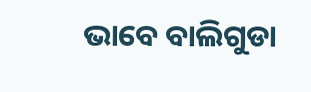ଭାବେ ବାଲିଗୁଡା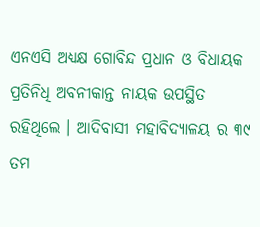ଏନଏସି ଅଧ୍ୟକ୍ଷ ଗୋବିନ୍ଦ ପ୍ରଧାନ ଓ ବିଧାୟକ ପ୍ରତିନିଧି ଅବନୀକାନ୍ତ ନାୟକ ଉପସ୍ଥିତ ରହିଥିଲେ । ଆଦିବାସୀ ମହାବିଦ୍ୟାଳୟ ର ୩୯ ତମ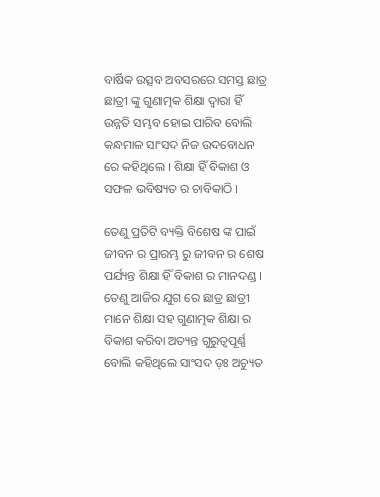ବାର୍ଷିକ ଉତ୍ସବ ଅବସରରେ ସମସ୍ତ ଛାତ୍ର ଛାତ୍ରୀ ଙ୍କୁ ଗୁଣାତ୍ମକ ଶିକ୍ଷା ଦ୍ୱାରା ହିଁ ଉନ୍ନତି ସମ୍ଭବ ହୋଇ ପାରିବ ବୋଲି କନ୍ଧମାଳ ସାଂସଦ ନିଜ ଉଦବୋଧନ ରେ କହିଥିଲେ । ଶିକ୍ଷା ହିଁ ବିକାଶ ଓ ସଫଳ ଭବିଷ୍ୟତ ର ଚାବିକାଠି ।

ତେଣୁ ପ୍ରତିଟି ବ୍ୟକ୍ତି ବିଶେଷ ଙ୍କ ପାଇଁ ଜୀବନ ର ପ୍ରାରମ୍ଭ ରୁ ଜୀବନ ର ଶେଷ ପର୍ଯ୍ୟନ୍ତ ଶିକ୍ଷା ହିଁ ବିକାଶ ର ମାନଦଣ୍ଡ । ତେଣୁ ଆଜିର ଯୁଗ ରେ ଛାତ୍ର ଛାତ୍ରୀ ମାନେ ଶିକ୍ଷା ସହ ଗୁଣାତ୍ମକ ଶିକ୍ଷା ର ବିକାଶ କରିବା ଅତ୍ୟନ୍ତ ଗୁରୁତ୍ୱପୂର୍ଣ୍ଣ ବୋଲି କହିଥିଲେ ସାଂସଦ ଡ଼ଃ ଅଚ୍ୟୁତ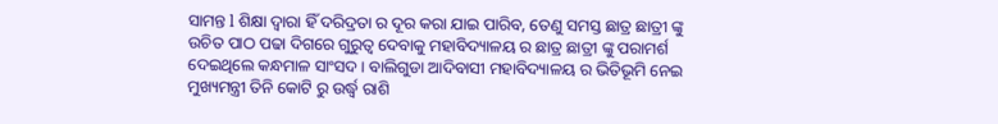ସାମନ୍ତ l ଶିକ୍ଷା ଦ୍ୱାରା ହିଁ ଦରିଦ୍ରତା ର ଦୂର କରା ଯାଇ ପାରିବ, ତେଣୁ ସମସ୍ତ ଛାତ୍ର ଛାତ୍ରୀ ଙ୍କୁ ଉଚିତ ପାଠ ପଢା ଦିଗରେ ଗୁରୁତ୍ୱ ଦେବାକୁ ମହାବିଦ୍ୟାଳୟ ର ଛାତ୍ର ଛାତ୍ରୀ ଙ୍କୁ ପରାମର୍ଶ ଦେଇଥିଲେ କନ୍ଧମାଳ ସାଂସଦ । ବାଲିଗୁଡା ଆଦିବାସୀ ମହାବିଦ୍ୟାଳୟ ର ଭିତିଭୂମି ନେଇ ମୁଖ୍ୟମନ୍ତ୍ରୀ ତିନି କୋଟି ରୁ ଉର୍ଦ୍ଧ୍ୱ ରାଶି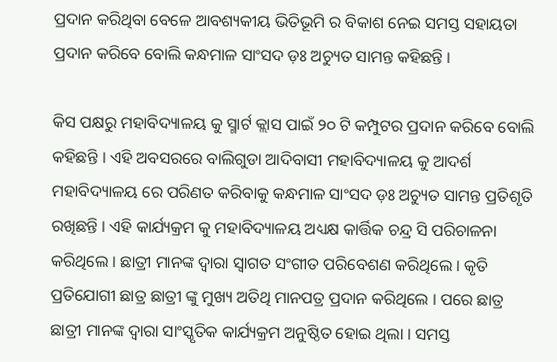ପ୍ରଦାନ କରିଥିବା ବେଳେ ଆବଶ୍ୟକୀୟ ଭିତିଭୂମି ର ବିକାଶ ନେଇ ସମସ୍ତ ସହାୟତା ପ୍ରଦାନ କରିବେ ବୋଲି କନ୍ଧମାଳ ସାଂସଦ ଡ଼ଃ ଅଚ୍ୟୁତ ସାମନ୍ତ କହିଛନ୍ତି ।

କିସ ପକ୍ଷରୁ ମହାବିଦ୍ୟାଳୟ କୁ ସ୍ମାର୍ଟ କ୍ଲାସ ପାଇଁ ୨୦ ଟି କମ୍ପୁଟର ପ୍ରଦାନ କରିବେ ବୋଲି କହିଛନ୍ତି । ଏହି ଅବସରରେ ବାଲିଗୁଡା ଆଦିବାସୀ ମହାବିଦ୍ୟାଳୟ କୁ ଆଦର୍ଶ ମହାବିଦ୍ୟାଳୟ ରେ ପରିଣତ କରିବାକୁ କନ୍ଧମାଳ ସାଂସଦ ଡ଼ଃ ଅଚ୍ୟୁତ ସାମନ୍ତ ପ୍ରତିଶୃତି ରଖିଛନ୍ତି । ଏହି କାର୍ଯ୍ୟକ୍ରମ କୁ ମହାବିଦ୍ୟାଳୟ ଅଧ୍ୟକ୍ଷ କାର୍ତ୍ତିକ ଚନ୍ଦ୍ର ସି ପରିଚାଳନା କରିଥିଲେ । ଛାତ୍ରୀ ମାନଙ୍କ ଦ୍ୱାରା ସ୍ୱାଗତ ସଂଗୀତ ପରିବେଶଣ କରିଥିଲେ । କୃତି ପ୍ରତିଯୋଗୀ ଛାତ୍ର ଛାତ୍ରୀ ଙ୍କୁ ମୁଖ୍ୟ ଅତିଥି ମାନପତ୍ର ପ୍ରଦାନ କରିଥିଲେ । ପରେ ଛାତ୍ର ଛାତ୍ରୀ ମାନଙ୍କ ଦ୍ୱାରା ସାଂସ୍କୃତିକ କାର୍ଯ୍ୟକ୍ରମ ଅନୁଷ୍ଠିତ ହୋଇ ଥିଲା । ସମସ୍ତ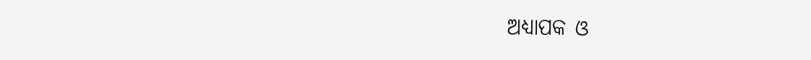ଅଧ୍ୟାପକ ଓ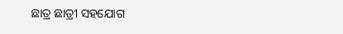ଛାତ୍ର ଛାତ୍ରୀ ସହଯୋଗ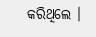କରିଥିଲେ ।